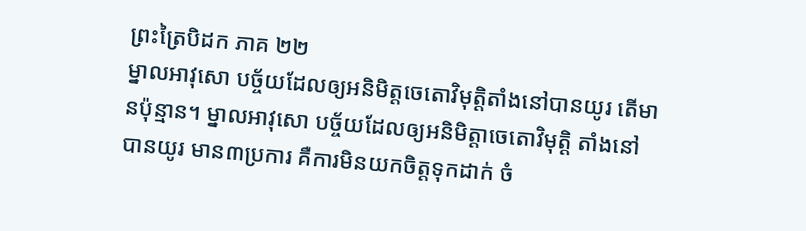ព្រះត្រៃបិដក ភាគ ២២
ម្នាលអាវុសោ បច្ច័យដែលឲ្យអនិមិត្តចេតោវិមុត្តិតាំងនៅបានយូរ តើមានប៉ុន្មាន។ ម្នាលអាវុសោ បច្ច័យដែលឲ្យអនិមិត្តាចេតោវិមុត្តិ តាំងនៅបានយូរ មាន៣ប្រការ គឺការមិនយកចិត្តទុកដាក់ ចំ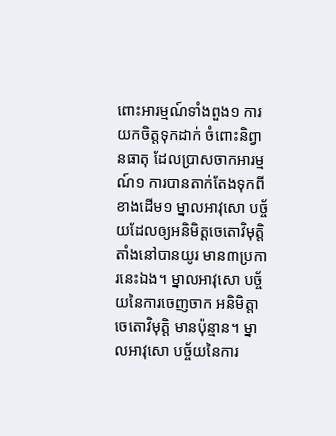ពោះអារម្មណ៍ទាំងពួង១ ការយកចិត្តទុកដាក់ ចំពោះនិព្វានធាតុ ដែលប្រាសចាកអារម្មណ៍១ ការបានតាក់តែងទុកពីខាងដើម១ ម្នាលអាវុសោ បច្ច័យដែលឲ្យអនិមិត្តចេតោវិមុត្តិតាំងនៅបានយូរ មាន៣ប្រការនេះឯង។ ម្នាលអាវុសោ បច្ច័យនៃការចេញចាក អនិមិត្តាចេតោវិមុត្តិ មានប៉ុន្មាន។ ម្នាលអាវុសោ បច្ច័យនៃការ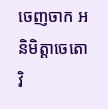ចេញចាក អនិមិត្តាចេតោវិ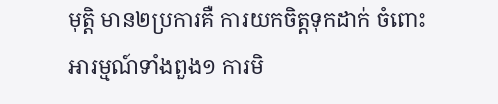មុត្តិ មាន២ប្រការគឺ ការយកចិត្តទុកដាក់ ចំពោះអារម្មណ៍ទាំងពួង១ ការមិ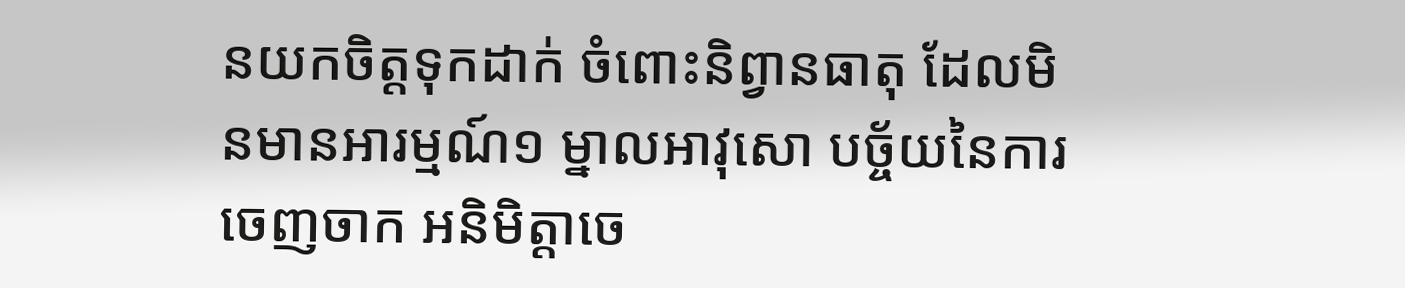នយកចិត្តទុកដាក់ ចំពោះនិព្វានធាតុ ដែលមិនមានអារម្មណ៍១ ម្នាលអាវុសោ បច្ច័យនៃការចេញចាក អនិមិត្តាចេ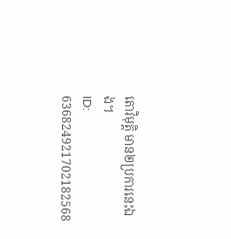តោវិមុត្តិ មាន២ប្រការនេះឯង។
ID: 636824921702182568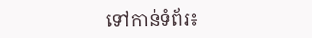ទៅកាន់ទំព័រ៖